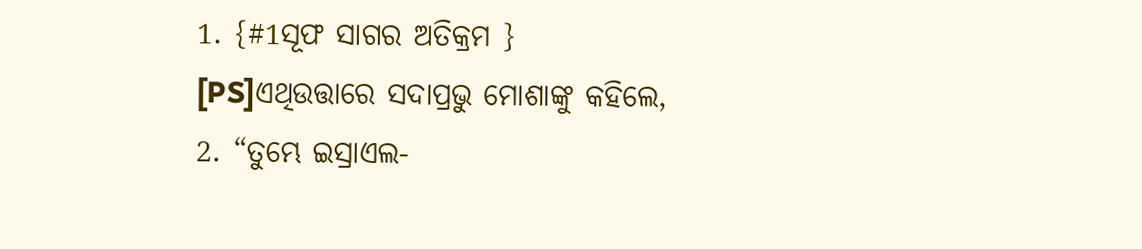1. {#1ସୂଫ ସାଗର ଅତିକ୍ରମ } [PS]ଏଥିଉତ୍ତାରେ ସଦାପ୍ରଭୁ ମୋଶାଙ୍କୁ କହିଲେ,
2. “ତୁମ୍ଭେ ଇସ୍ରାଏଲ-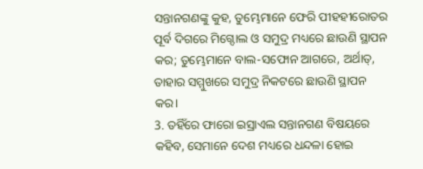ସନ୍ତାନଗଣଙ୍କୁ କୁହ, ତୁମ୍ଭେମାନେ ଫେରି ପୀହହୀରୋତର ପୂର୍ବ ଦିଗରେ ମିଗ୍ଦୋଲ ଓ ସମୁଦ୍ର ମଧ୍ୟରେ ଛାଉଣି ସ୍ଥାପନ କର; ତୁମ୍ଭେମାନେ ବାଲ-ସଫୋନ ଆଗରେ, ଅର୍ଥାତ୍, ତାହାର ସମ୍ମୁଖରେ ସମୁଦ୍ର ନିକଟରେ ଛାଉଣି ସ୍ଥାପନ କର।
3. ତହିଁରେ ଫାରୋ ଇସ୍ରାଏଲ ସନ୍ତାନଗଣ ବିଷୟରେ କହିବ, ସେମାନେ ଦେଶ ମଧ୍ୟରେ ଧନ୍ଦଳା ହୋଇ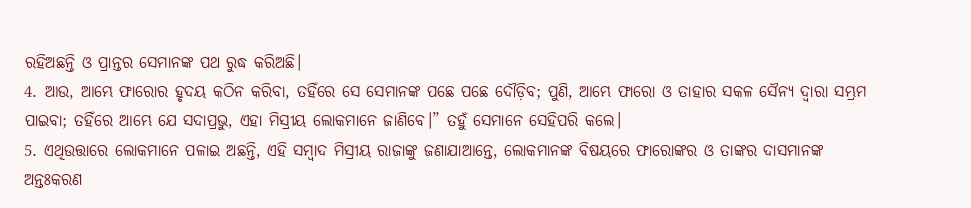ରହିଅଛନ୍ତି ଓ ପ୍ରାନ୍ତର ସେମାନଙ୍କ ପଥ ରୁଦ୍ଧ କରିଅଛି।
4. ଆଉ, ଆମ୍ଭେ ଫାରୋର ହୃଦୟ କଠିନ କରିବା, ତହିଁରେ ସେ ସେମାନଙ୍କ ପଛେ ପଛେ ଦୌଡ଼ିବ; ପୁଣି, ଆମ୍ଭେ ଫାରୋ ଓ ତାହାର ସକଳ ସୈନ୍ୟ ଦ୍ୱାରା ସମ୍ଭ୍ରମ ପାଇବା; ତହିଁରେ ଆମ୍ଭେ ଯେ ସଦାପ୍ରଭୁ, ଏହା ମିସ୍ରୀୟ ଲୋକମାନେ ଜାଣିବେ।” ତହୁଁ ସେମାନେ ସେହିପରି କଲେ।
5. ଏଥିଉତ୍ତାରେ ଲୋକମାନେ ପଳାଇ ଅଛନ୍ତି, ଏହି ସମ୍ବାଦ ମିସ୍ରୀୟ ରାଜାଙ୍କୁ ଜଣାଯାଆନ୍ତେ, ଲୋକମାନଙ୍କ ବିଷୟରେ ଫାରୋଙ୍କର ଓ ତାଙ୍କର ଦାସମାନଙ୍କ ଅନ୍ତଃକରଣ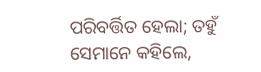ପରିବର୍ତ୍ତିତ ହେଲା; ତହୁଁ ସେମାନେ କହିଲେ,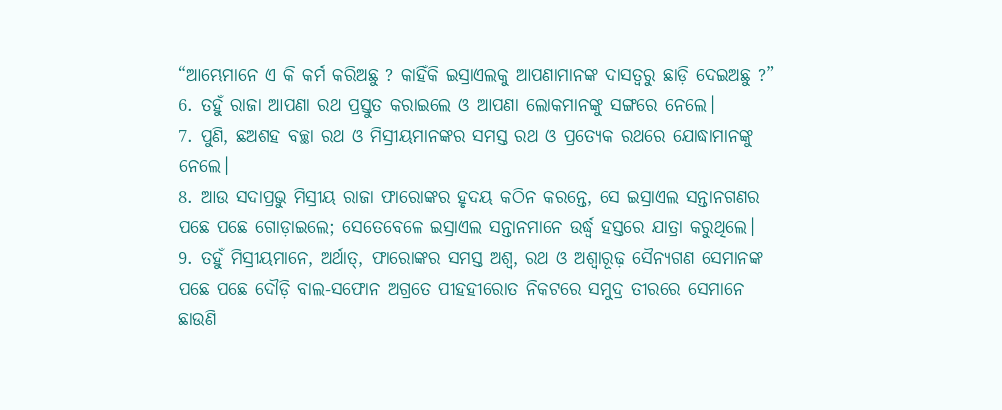“ଆମ୍ଭେମାନେ ଏ କି କର୍ମ କରିଅଛୁ ? କାହିଁକି ଇସ୍ରାଏଲକୁ ଆପଣାମାନଙ୍କ ଦାସତ୍ୱରୁ ଛାଡ଼ି ଦେଇଅଛୁ ?”
6. ତହୁଁ ରାଜା ଆପଣା ରଥ ପ୍ରସ୍ତୁତ କରାଇଲେ ଓ ଆପଣା ଲୋକମାନଙ୍କୁ ସଙ୍ଗରେ ନେଲେ।
7. ପୁଣି, ଛଅଶହ ବଚ୍ଛା ରଥ ଓ ମିସ୍ରୀୟମାନଙ୍କର ସମସ୍ତ ରଥ ଓ ପ୍ରତ୍ୟେକ ରଥରେ ଯୋଦ୍ଧାମାନଙ୍କୁ ନେଲେ।
8. ଆଉ ସଦାପ୍ରଭୁ ମିସ୍ରୀୟ ରାଜା ଫାରୋଙ୍କର ହୃଦୟ କଠିନ କରନ୍ତେ, ସେ ଇସ୍ରାଏଲ ସନ୍ତାନଗଣର ପଛେ ପଛେ ଗୋଡ଼ାଇଲେ; ସେତେବେଳେ ଇସ୍ରାଏଲ ସନ୍ତାନମାନେ ଉର୍ଦ୍ଧ୍ୱ ହସ୍ତରେ ଯାତ୍ରା କରୁଥିଲେ।
9. ତହୁଁ ମିସ୍ରୀୟମାନେ, ଅର୍ଥାତ୍, ଫାରୋଙ୍କର ସମସ୍ତ ଅଶ୍ୱ, ରଥ ଓ ଅଶ୍ୱାରୂଢ଼ ସୈନ୍ୟଗଣ ସେମାନଙ୍କ ପଛେ ପଛେ ଦୌଡ଼ି ବାଲ-ସଫୋନ ଅଗ୍ରତେ ପୀହହୀରୋତ ନିକଟରେ ସମୁଦ୍ର ତୀରରେ ସେମାନେ ଛାଉଣି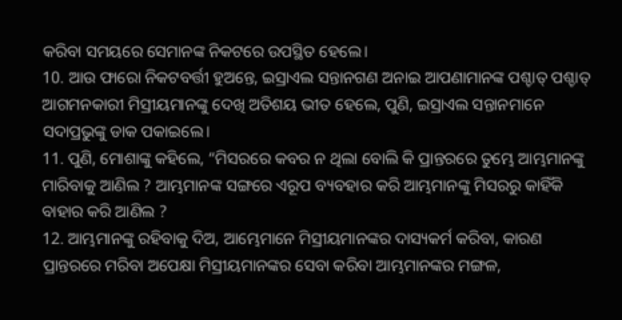କରିବା ସମୟରେ ସେମାନଙ୍କ ନିକଟରେ ଉପସ୍ଥିତ ହେଲେ।
10. ଆଉ ଫାରୋ ନିକଟବର୍ତ୍ତୀ ହୁଅନ୍ତେ, ଇସ୍ରାଏଲ ସନ୍ତାନଗଣ ଅନାଇ ଆପଣାମାନଙ୍କ ପଶ୍ଚାତ୍ ପଶ୍ଚାତ୍ ଆଗମନକାରୀ ମିସ୍ରୀୟମାନଙ୍କୁ ଦେଖି ଅତିଶୟ ଭୀତ ହେଲେ, ପୁଣି, ଇସ୍ରାଏଲ ସନ୍ତାନମାନେ ସଦାପ୍ରଭୁଙ୍କୁ ଡାକ ପକାଇଲେ।
11. ପୁଣି, ମୋଶାଙ୍କୁ କହିଲେ, “ମିସରରେ କବର ନ ଥିଲା ବୋଲି କି ପ୍ରାନ୍ତରରେ ତୁମ୍ଭେ ଆମ୍ଭମାନଙ୍କୁ ମାରିବାକୁ ଆଣିଲ ? ଆମ୍ଭମାନଙ୍କ ସଙ୍ଗରେ ଏରୂପ ବ୍ୟବହାର କରି ଆମ୍ଭମାନଙ୍କୁ ମିସରରୁ କାହିଁକି ବାହାର କରି ଆଣିଲ ?
12. ଆମ୍ଭମାନଙ୍କୁ ରହିବାକୁ ଦିଅ, ଆମ୍ଭେମାନେ ମିସ୍ରୀୟମାନଙ୍କର ଦାସ୍ୟକର୍ମ କରିବା, କାରଣ ପ୍ରାନ୍ତରରେ ମରିବା ଅପେକ୍ଷା ମିସ୍ରୀୟମାନଙ୍କର ସେବା କରିବା ଆମ୍ଭମାନଙ୍କର ମଙ୍ଗଳ,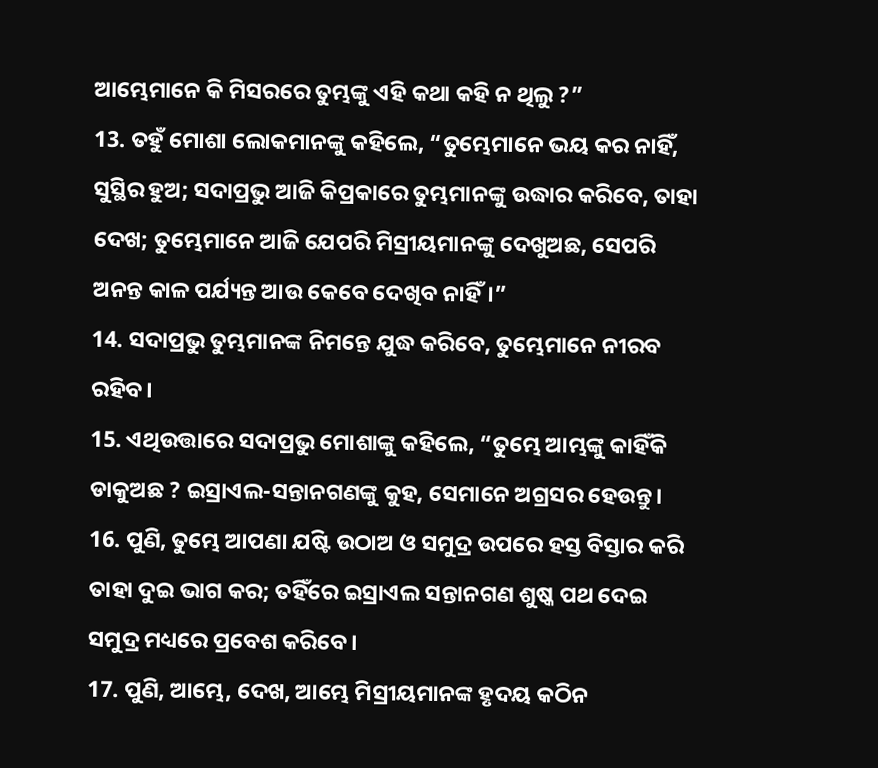ଆମ୍ଭେମାନେ କି ମିସରରେ ତୁମ୍ଭଙ୍କୁ ଏହି କଥା କହି ନ ଥିଲୁ ?”
13. ତହୁଁ ମୋଶା ଲୋକମାନଙ୍କୁ କହିଲେ, “ତୁମ୍ଭେମାନେ ଭୟ କର ନାହିଁ, ସୁସ୍ଥିର ହୁଅ; ସଦାପ୍ରଭୁ ଆଜି କିପ୍ରକାରେ ତୁମ୍ଭମାନଙ୍କୁ ଉଦ୍ଧାର କରିବେ, ତାହା ଦେଖ; ତୁମ୍ଭେମାନେ ଆଜି ଯେପରି ମିସ୍ରୀୟମାନଙ୍କୁ ଦେଖୁଅଛ, ସେପରି ଅନନ୍ତ କାଳ ପର୍ଯ୍ୟନ୍ତ ଆଉ କେବେ ଦେଖିବ ନାହିଁ।”
14. ସଦାପ୍ରଭୁ ତୁମ୍ଭମାନଙ୍କ ନିମନ୍ତେ ଯୁଦ୍ଧ କରିବେ, ତୁମ୍ଭେମାନେ ନୀରବ ରହିବ।
15. ଏଥିଉତ୍ତାରେ ସଦାପ୍ରଭୁ ମୋଶାଙ୍କୁ କହିଲେ, “ତୁମ୍ଭେ ଆମ୍ଭଙ୍କୁ କାହିଁକି ଡାକୁଅଛ ? ଇସ୍ରାଏଲ-ସନ୍ତାନଗଣଙ୍କୁ କୁହ, ସେମାନେ ଅଗ୍ରସର ହେଉନ୍ତୁ।
16. ପୁଣି, ତୁମ୍ଭେ ଆପଣା ଯଷ୍ଟି ଉଠାଅ ଓ ସମୁଦ୍ର ଉପରେ ହସ୍ତ ବିସ୍ତାର କରି ତାହା ଦୁଇ ଭାଗ କର; ତହିଁରେ ଇସ୍ରାଏଲ ସନ୍ତାନଗଣ ଶୁଷ୍କ ପଥ ଦେଇ ସମୁଦ୍ର ମଧ୍ୟରେ ପ୍ରବେଶ କରିବେ।
17. ପୁଣି, ଆମ୍ଭେ, ଦେଖ, ଆମ୍ଭେ ମିସ୍ରୀୟମାନଙ୍କ ହୃଦୟ କଠିନ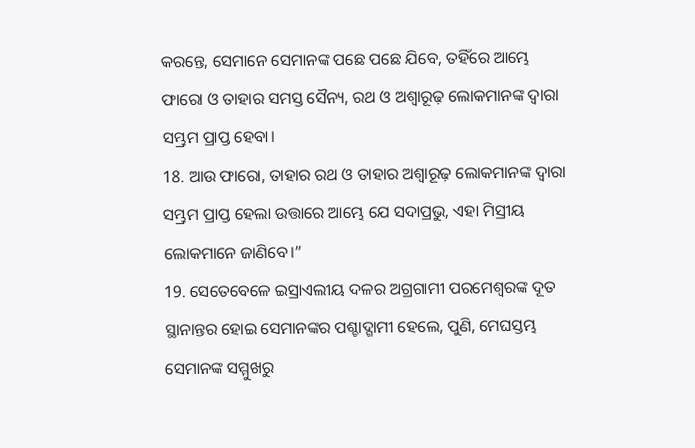କରନ୍ତେ, ସେମାନେ ସେମାନଙ୍କ ପଛେ ପଛେ ଯିବେ, ତହିଁରେ ଆମ୍ଭେ ଫାରୋ ଓ ତାହାର ସମସ୍ତ ସୈନ୍ୟ, ରଥ ଓ ଅଶ୍ୱାରୂଢ଼ ଲୋକମାନଙ୍କ ଦ୍ୱାରା ସମ୍ଭ୍ରମ ପ୍ରାପ୍ତ ହେବା।
18. ଆଉ ଫାରୋ, ତାହାର ରଥ ଓ ତାହାର ଅଶ୍ୱାରୂଢ଼ ଲୋକମାନଙ୍କ ଦ୍ୱାରା ସମ୍ଭ୍ରମ ପ୍ରାପ୍ତ ହେଲା ଉତ୍ତାରେ ଆମ୍ଭେ ଯେ ସଦାପ୍ରଭୁ, ଏହା ମିସ୍ରୀୟ ଲୋକମାନେ ଜାଣିବେ।”
19. ସେତେବେଳେ ଇସ୍ରାଏଲୀୟ ଦଳର ଅଗ୍ରଗାମୀ ପରମେଶ୍ୱରଙ୍କ ଦୂତ ସ୍ଥାନାନ୍ତର ହୋଇ ସେମାନଙ୍କର ପଶ୍ଚାଦ୍ଗାମୀ ହେଲେ, ପୁଣି, ମେଘସ୍ତମ୍ଭ ସେମାନଙ୍କ ସମ୍ମୁଖରୁ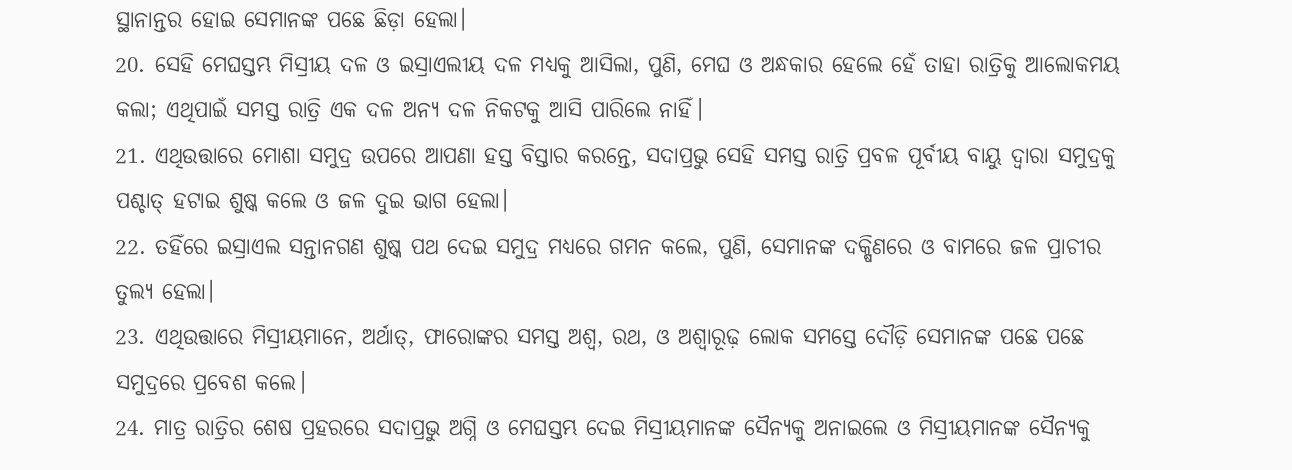ସ୍ଥାନାନ୍ତର ହୋଇ ସେମାନଙ୍କ ପଛେ ଛିଡ଼ା ହେଲା।
20. ସେହି ମେଘସ୍ତମ୍ଭ ମିସ୍ରୀୟ ଦଳ ଓ ଇସ୍ରାଏଲୀୟ ଦଳ ମଧ୍ୟକୁ ଆସିଲା, ପୁଣି, ମେଘ ଓ ଅନ୍ଧକାର ହେଲେ ହେଁ ତାହା ରାତ୍ରିକୁ ଆଲୋକମୟ କଲା; ଏଥିପାଇଁ ସମସ୍ତ ରାତ୍ରି ଏକ ଦଳ ଅନ୍ୟ ଦଳ ନିକଟକୁ ଆସି ପାରିଲେ ନାହିଁ।
21. ଏଥିଉତ୍ତାରେ ମୋଶା ସମୁଦ୍ର ଉପରେ ଆପଣା ହସ୍ତ ବିସ୍ତାର କରନ୍ତେ, ସଦାପ୍ରଭୁ ସେହି ସମସ୍ତ ରାତ୍ରି ପ୍ରବଳ ପୂର୍ବୀୟ ବାୟୁ ଦ୍ୱାରା ସମୁଦ୍ରକୁ ପଶ୍ଚାତ୍ ହଟାଇ ଶୁଷ୍କ କଲେ ଓ ଜଳ ଦୁଇ ଭାଗ ହେଲା।
22. ତହିଁରେ ଇସ୍ରାଏଲ ସନ୍ତାନଗଣ ଶୁଷ୍କ ପଥ ଦେଇ ସମୁଦ୍ର ମଧ୍ୟରେ ଗମନ କଲେ, ପୁଣି, ସେମାନଙ୍କ ଦକ୍ଷିଣରେ ଓ ବାମରେ ଜଳ ପ୍ରାଚୀର ତୁଲ୍ୟ ହେଲା।
23. ଏଥିଉତ୍ତାରେ ମିସ୍ରୀୟମାନେ, ଅର୍ଥାତ୍, ଫାରୋଙ୍କର ସମସ୍ତ ଅଶ୍ୱ, ରଥ, ଓ ଅଶ୍ୱାରୂଢ଼ ଲୋକ ସମସ୍ତେ ଦୌଡ଼ି ସେମାନଙ୍କ ପଛେ ପଛେ ସମୁଦ୍ରରେ ପ୍ରବେଶ କଲେ।
24. ମାତ୍ର ରାତ୍ରିର ଶେଷ ପ୍ରହରରେ ସଦାପ୍ରଭୁ ଅଗ୍ନି ଓ ମେଘସ୍ତମ୍ଭ ଦେଇ ମିସ୍ରୀୟମାନଙ୍କ ସୈନ୍ୟକୁ ଅନାଇଲେ ଓ ମିସ୍ରୀୟମାନଙ୍କ ସୈନ୍ୟକୁ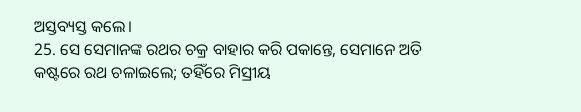ଅସ୍ତବ୍ୟସ୍ତ କଲେ।
25. ସେ ସେମାନଙ୍କ ରଥର ଚକ୍ର ବାହାର କରି ପକାନ୍ତେ, ସେମାନେ ଅତି କଷ୍ଟରେ ରଥ ଚଳାଇଲେ; ତହିଁରେ ମିସ୍ରୀୟ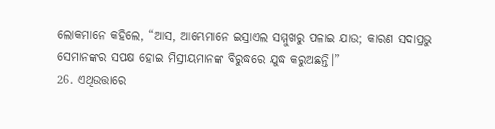ଲୋକମାନେ କହିଲେ, “ଆସ, ଆମ୍ଭେମାନେ ଇସ୍ରାଏଲ ସମ୍ମୁଖରୁ ପଳାଇ ଯାଉ; କାରଣ ସଦାପ୍ରଭୁ ସେମାନଙ୍କର ସପକ୍ଷ ହୋଇ ମିସ୍ରୀୟମାନଙ୍କ ବିରୁଦ୍ଧରେ ଯୁଦ୍ଧ କରୁଅଛନ୍ତି।”
26. ଏଥିଉତ୍ତାରେ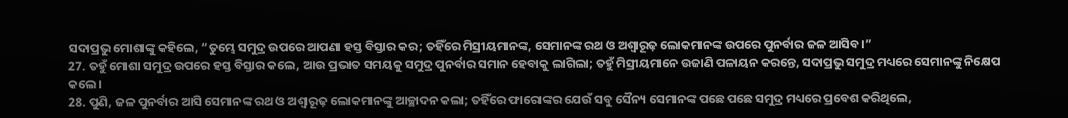ସଦାପ୍ରଭୁ ମୋଶାଙ୍କୁ କହିଲେ, “ତୁମ୍ଭେ ସମୁଦ୍ର ଉପରେ ଆପଣା ହସ୍ତ ବିସ୍ତାର କର; ତହିଁରେ ମିସ୍ରୀୟମାନଙ୍କ, ସେମାନଙ୍କ ରଥ ଓ ଅଶ୍ୱାରୂଢ଼ ଲୋକମାନଙ୍କ ଉପରେ ପୁନର୍ବାର ଜଳ ଆସିବ।”
27. ତହୁଁ ମୋଶା ସମୁଦ୍ର ଉପରେ ହସ୍ତ ବିସ୍ତାର କଲେ, ଆଉ ପ୍ରଭାତ ସମୟକୁ ସମୁଦ୍ର ପୁନର୍ବାର ସମାନ ହେବାକୁ ଲାଗିଲା; ତହୁଁ ମିସ୍ରୀୟମାନେ ଉଜାଣି ପଳାୟନ କରନ୍ତେ, ସଦାପ୍ରଭୁ ସମୁଦ୍ର ମଧ୍ୟରେ ସେମାନଙ୍କୁ ନିକ୍ଷେପ କଲେ।
28. ପୁଣି, ଜଳ ପୁନର୍ବାର ଆସି ସେମାନଙ୍କ ରଥ ଓ ଅଶ୍ୱାରୂଢ଼ ଲୋକମାନଙ୍କୁ ଆଚ୍ଛାଦନ କଲା; ତହିଁରେ ଫାରୋଙ୍କର ଯେଉଁ ସବୁ ସୈନ୍ୟ ସେମାନଙ୍କ ପଛେ ପଛେ ସମୁଦ୍ର ମଧ୍ୟରେ ପ୍ରବେଶ କରିଥିଲେ,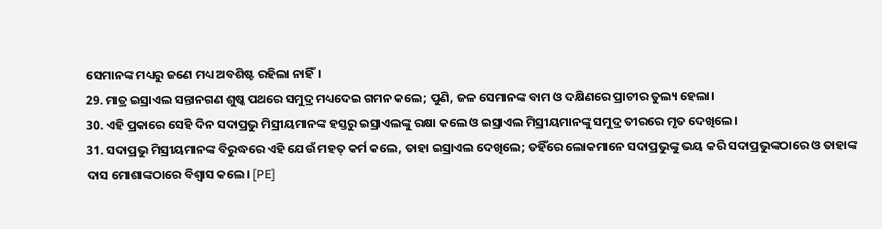ସେମାନଙ୍କ ମଧ୍ୟରୁ ଜଣେ ମଧ୍ୟ ଅବଶିଷ୍ଟ ରହିଲା ନାହିଁ।
29. ମାତ୍ର ଇସ୍ରାଏଲ ସନ୍ତାନଗଣ ଶୁଷ୍କ ପଥରେ ସମୁଦ୍ର ମଧ୍ୟଦେଇ ଗମନ କଲେ; ପୁଣି, ଜଳ ସେମାନଙ୍କ ବାମ ଓ ଦକ୍ଷିଣରେ ପ୍ରାଚୀର ତୁଲ୍ୟ ହେଲା।
30. ଏହି ପ୍ରକାରେ ସେହି ଦିନ ସଦାପ୍ରଭୁ ମିସ୍ରୀୟମାନଙ୍କ ହସ୍ତରୁ ଇସ୍ରାଏଲଙ୍କୁ ରକ୍ଷା କଲେ ଓ ଇସ୍ରାଏଲ ମିସ୍ରୀୟମାନଙ୍କୁ ସମୁଦ୍ର ତୀରରେ ମୃତ ଦେଖିଲେ।
31. ସଦାପ୍ରଭୁ ମିସ୍ରୀୟମାନଙ୍କ ବିରୁଦ୍ଧରେ ଏହି ଯେଉଁ ମହତ୍ କର୍ମ କଲେ, ତାହା ଇସ୍ରାଏଲ ଦେଖିଲେ; ତହିଁରେ ଲୋକମାନେ ସଦାପ୍ରଭୁଙ୍କୁ ଭୟ କରି ସଦାପ୍ରଭୁଙ୍କଠାରେ ଓ ତାହାଙ୍କ ଦାସ ମୋଶାଙ୍କଠାରେ ବିଶ୍ୱାସ କଲେ। [PE]